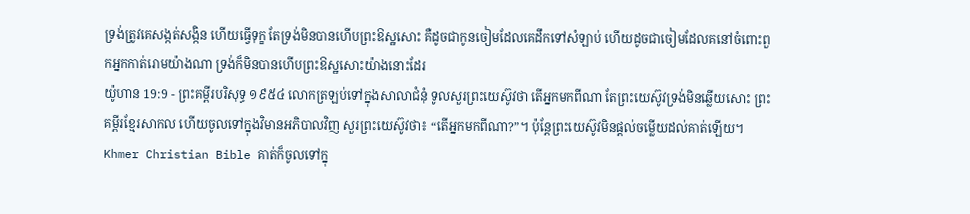ទ្រង់ត្រូវគេសង្កត់សង្កិន ហើយធ្វើទុក្ខ តែទ្រង់មិនបានហើបព្រះឱស្ឋសោះ គឺដូចជាកូនចៀមដែលគេដឹកទៅសំឡាប់ ហើយដូចជាចៀមដែលគនៅចំពោះពួកអ្នកកាត់រោមយ៉ាងណា ទ្រង់ក៏មិនបានហើបព្រះឱស្ឋសោះយ៉ាងនោះដែរ
យ៉ូហាន 19:9 - ព្រះគម្ពីរបរិសុទ្ធ ១៩៥៤ លោកត្រឡប់ទៅក្នុងសាលាជំនុំ ទូលសួរព្រះយេស៊ូវថា តើអ្នកមកពីណា តែព្រះយេស៊ូវទ្រង់មិនឆ្លើយសោះ ព្រះគម្ពីរខ្មែរសាកល ហើយចូលទៅក្នុងវិមានអភិបាលវិញ សួរព្រះយេស៊ូវថា៖ “តើអ្នកមកពីណា?”។ ប៉ុន្តែព្រះយេស៊ូវមិនផ្ដល់ចម្លើយដល់គាត់ឡើយ។ Khmer Christian Bible គាត់ក៏ចូលទៅក្នុ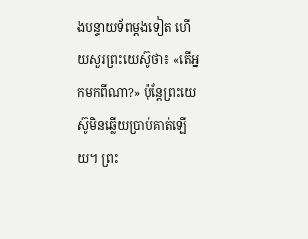ងបន្ទាយទ័ពម្ដងទៀត ហើយសួរព្រះយេស៊ូថា៖ «តើអ្នកមកពីណា?» ប៉ុន្ដែព្រះយេស៊ូមិនឆ្លើយប្រាប់គាត់ឡើយ។ ព្រះ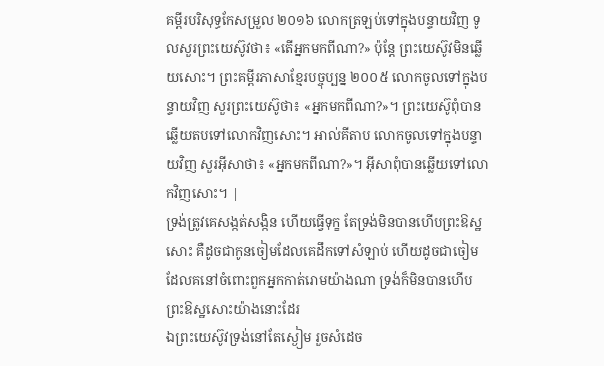គម្ពីរបរិសុទ្ធកែសម្រួល ២០១៦ លោកត្រឡប់ទៅក្នុងបន្ទាយវិញ ទូលសួរព្រះយេស៊ូវថា៖ «តើអ្នកមកពីណា?» ប៉ុន្តែ ព្រះយេស៊ូវមិនឆ្លើយសោះ។ ព្រះគម្ពីរភាសាខ្មែរបច្ចុប្បន្ន ២០០៥ លោកចូលទៅក្នុងបន្ទាយវិញ សួរព្រះយេស៊ូថា៖ «អ្នកមកពីណា?»។ ព្រះយេស៊ូពុំបានឆ្លើយតបទៅលោកវិញសោះ។ អាល់គីតាប លោកចូលទៅក្នុងបន្ទាយវិញ សួរអ៊ីសាថា៖ «អ្នកមកពីណា?»។ អ៊ីសាពុំបានឆ្លើយទៅលោកវិញសោះ។ |
ទ្រង់ត្រូវគេសង្កត់សង្កិន ហើយធ្វើទុក្ខ តែទ្រង់មិនបានហើបព្រះឱស្ឋសោះ គឺដូចជាកូនចៀមដែលគេដឹកទៅសំឡាប់ ហើយដូចជាចៀមដែលគនៅចំពោះពួកអ្នកកាត់រោមយ៉ាងណា ទ្រង់ក៏មិនបានហើបព្រះឱស្ឋសោះយ៉ាងនោះដែរ
ឯព្រះយេស៊ូវទ្រង់នៅតែស្ងៀម រួចសំដេច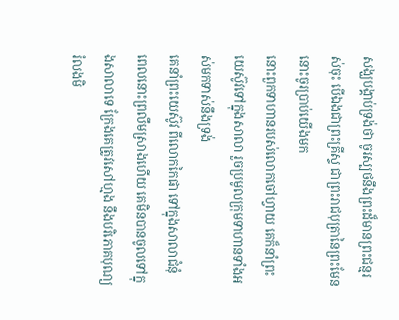សង្ឃបង្គាប់ទ្រង់ថា ចូរស្បថនឹងព្រះដ៏មានព្រះជន្មរស់ចុះ បើឯងជាព្រះគ្រីស្ទ ជាព្រះរាជបុត្រានៃព្រះមែន នោះចូរប្រាប់យើងមក
នោះពួកទាហានរបស់លោកចៅហ្វាយ គេក៏នាំព្រះយេស៊ូវទៅក្នុងសាលា រួចប្រមូលក្រុមទាហានទាំងអស់មកទាស់នឹងទ្រង់
គេនាំព្រះយេស៊ូវ ពីលោកកៃផា ទៅក្នុងសាលាជំនុំ ពេលនោះព្រលឹមស្រាងហើយ គេមិនបានចូលទៅក្នុងសាលាទេ ក្រែងគេត្រូវសៅហ្មង នឹងបរិភោគបុណ្យរំលងមិ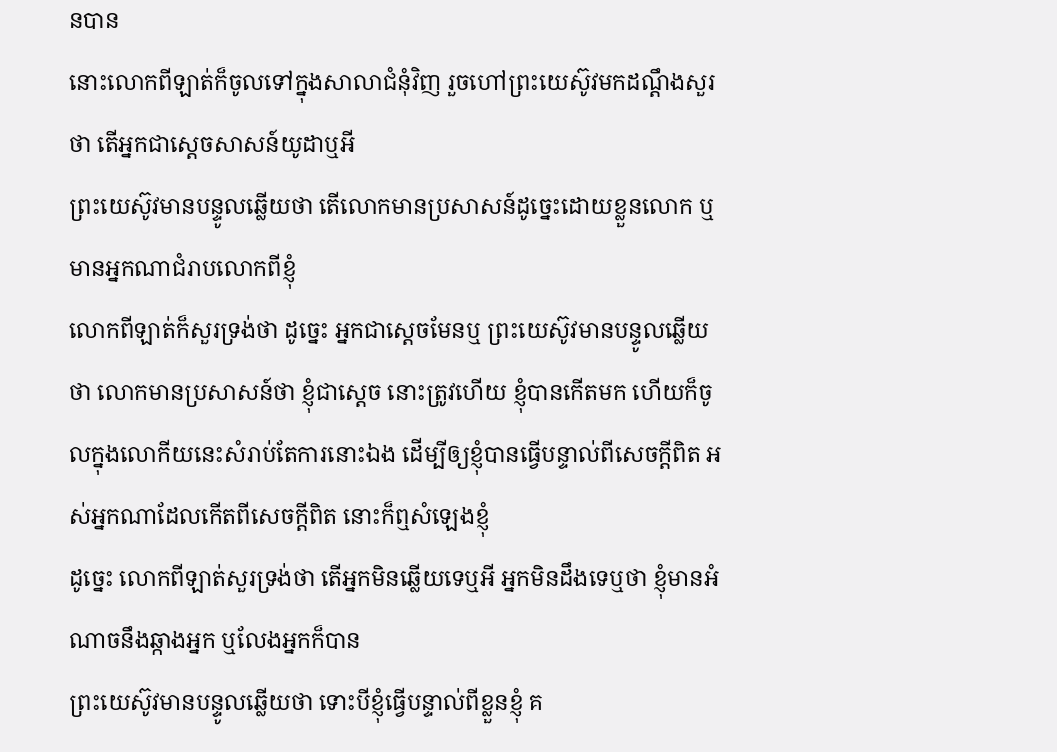នបាន
នោះលោកពីឡាត់ក៏ចូលទៅក្នុងសាលាជំនុំវិញ រួចហៅព្រះយេស៊ូវមកដណ្តឹងសួរថា តើអ្នកជាស្ដេចសាសន៍យូដាឬអី
ព្រះយេស៊ូវមានបន្ទូលឆ្លើយថា តើលោកមានប្រសាសន៍ដូច្នេះដោយខ្លួនលោក ឬមានអ្នកណាជំរាបលោកពីខ្ញុំ
លោកពីឡាត់ក៏សួរទ្រង់ថា ដូច្នេះ អ្នកជាស្តេចមែនឬ ព្រះយេស៊ូវមានបន្ទូលឆ្លើយថា លោកមានប្រសាសន៍ថា ខ្ញុំជាស្តេច នោះត្រូវហើយ ខ្ញុំបានកើតមក ហើយក៏ចូលក្នុងលោកីយនេះសំរាប់តែការនោះឯង ដើម្បីឲ្យខ្ញុំបានធ្វើបន្ទាល់ពីសេចក្ដីពិត អស់អ្នកណាដែលកើតពីសេចក្ដីពិត នោះក៏ឮសំឡេងខ្ញុំ
ដូច្នេះ លោកពីឡាត់សួរទ្រង់ថា តើអ្នកមិនឆ្លើយទេឬអី អ្នកមិនដឹងទេឬថា ខ្ញុំមានអំណាចនឹងឆ្កាងអ្នក ឬលែងអ្នកក៏បាន
ព្រះយេស៊ូវមានបន្ទូលឆ្លើយថា ទោះបីខ្ញុំធ្វើបន្ទាល់ពីខ្លួនខ្ញុំ គ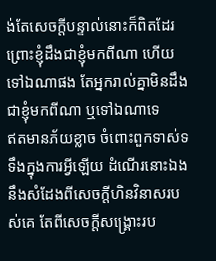ង់តែសេចក្ដីបន្ទាល់នោះក៏ពិតដែរ ព្រោះខ្ញុំដឹងជាខ្ញុំមកពីណា ហើយទៅឯណាផង តែអ្នករាល់គ្នាមិនដឹងជាខ្ញុំមកពីណា ឬទៅឯណាទេ
ឥតមានភ័យខ្លាច ចំពោះពួកទាស់ទទឹងក្នុងការអ្វីឡើយ ដំណើរនោះឯង នឹងសំដែងពីសេចក្ដីហិនវិនាសរបស់គេ តែពីសេចក្ដីសង្គ្រោះរប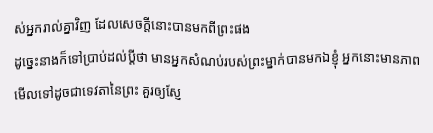ស់អ្នករាល់គ្នាវិញ ដែលសេចក្ដីនោះបានមកពីព្រះផង
ដូច្នេះនាងក៏ទៅប្រាប់ដល់ប្ដីថា មានអ្នកសំណប់របស់ព្រះម្នាក់បានមកឯខ្ញុំ អ្នកនោះមានភាពមើលទៅដូចជាទេវតានៃព្រះ គួរឲ្យស្ញែ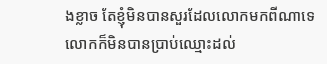ងខ្លាច តែខ្ញុំមិនបានសួរដែលលោកមកពីណាទេ លោកក៏មិនបានប្រាប់ឈ្មោះដល់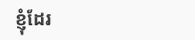ខ្ញុំដែរ